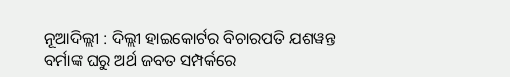ନୂଆଦିଲ୍ଲୀ : ଦିଲ୍ଲୀ ହାଇକୋର୍ଟର ବିଚାରପତି ଯଶୱନ୍ତ ବର୍ମାଙ୍କ ଘରୁ ଅର୍ଥ ଜବତ ସମ୍ପର୍କରେ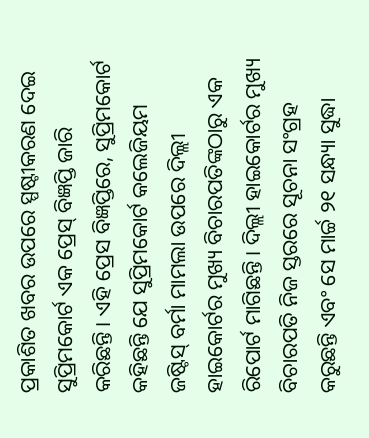ପ୍ରକାଶିତ ଖବର ଉପରେ ସ୍ପଷ୍ଟୀକରଣ ଦେଇ ସୁପ୍ରିମକୋର୍ଟ ଏକ ପ୍ରେସ୍ ବିଜ୍ଞପ୍ତି ଜାରି କରିଛନ୍ତି। ଏହି ପ୍ରେସ ବିଜ୍ଞପ୍ତିରେ, ସୁପ୍ରିମକୋର୍ଟ କହିଛନ୍ତି ଯେ ସୁପ୍ରିମକୋର୍ଟ କଲେଜିୟମ ଜଷ୍ଟିସ୍ ବର୍ମା ମାମଲା ଉପରେ ଦିଲ୍ଲୀ ହାଇକୋର୍ଟର ମୁଖ୍ୟ ବିଚାରପତିଙ୍କଠାରୁ ଏକ ରିପୋର୍ଟ ମାଗିଛନ୍ତି। ଦିଲ୍ଲୀ ହାଇକୋର୍ଟର ମୁଖ୍ୟ ବିଚାରପତି ନିଜ ସ୍ତରରେ ସୂଚନା ସଂଗ୍ରହ କରୁଛନ୍ତି ଏବଂ ସେ ମାର୍ଚ୍ଚ ୨୧ ସନ୍ଧ୍ୟା ସୁଦ୍ଧା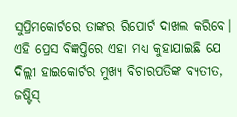ସୁପ୍ରିମକୋର୍ଟରେ ତାଙ୍କର ରିପୋର୍ଟ ଦାଖଲ କରିବେ।
ଏହି ପ୍ରେସ ବିଜ୍ଞପ୍ତିରେ ଏହା ମଧ୍ୟ କୁହାଯାଇଛି ଯେ ଦିଲ୍ଲୀ ହାଇକୋର୍ଟର ମୁଖ୍ୟ ବିଚାରପତିଙ୍କ ବ୍ୟତୀତ, ଜଷ୍ଟିସ୍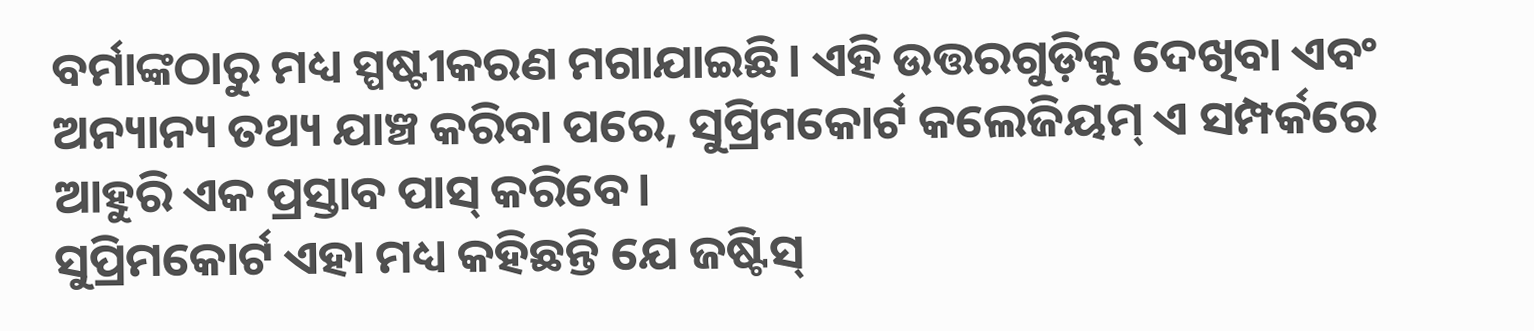ବର୍ମାଙ୍କଠାରୁ ମଧ୍ୟ ସ୍ପଷ୍ଟୀକରଣ ମଗାଯାଇଛି। ଏହି ଉତ୍ତରଗୁଡ଼ିକୁ ଦେଖିବା ଏବଂ ଅନ୍ୟାନ୍ୟ ତଥ୍ୟ ଯାଞ୍ଚ କରିବା ପରେ, ସୁପ୍ରିମକୋର୍ଟ କଲେଜିୟମ୍ ଏ ସମ୍ପର୍କରେ ଆହୁରି ଏକ ପ୍ରସ୍ତାବ ପାସ୍ କରିବେ।
ସୁପ୍ରିମକୋର୍ଟ ଏହା ମଧ୍ୟ କହିଛନ୍ତି ଯେ ଜଷ୍ଟିସ୍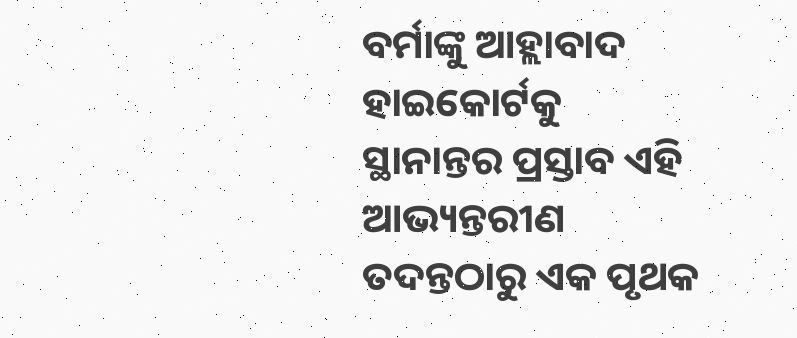ବର୍ମାଙ୍କୁ ଆହ୍ଲାବାଦ ହାଇକୋର୍ଟକୁ ସ୍ଥାନାନ୍ତର ପ୍ରସ୍ତାବ ଏହି ଆଭ୍ୟନ୍ତରୀଣ ତଦନ୍ତଠାରୁ ଏକ ପୃଥକ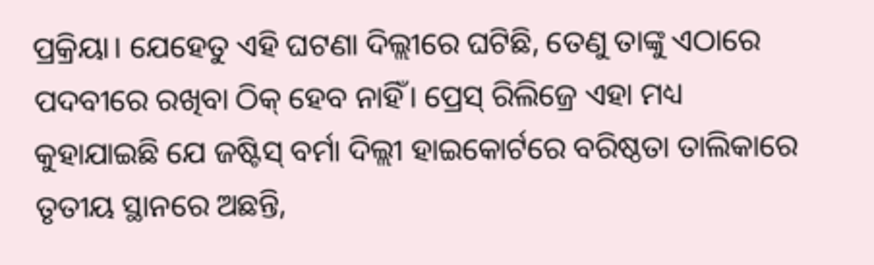ପ୍ରକ୍ରିୟା। ଯେହେତୁ ଏହି ଘଟଣା ଦିଲ୍ଲୀରେ ଘଟିଛି, ତେଣୁ ତାଙ୍କୁ ଏଠାରେ ପଦବୀରେ ରଖିବା ଠିକ୍ ହେବ ନାହିଁ। ପ୍ରେସ୍ ରିଲିଜ୍ରେ ଏହା ମଧ୍ୟ କୁହାଯାଇଛି ଯେ ଜଷ୍ଟିସ୍ ବର୍ମା ଦିଲ୍ଲୀ ହାଇକୋର୍ଟରେ ବରିଷ୍ଠତା ତାଲିକାରେ ତୃତୀୟ ସ୍ଥାନରେ ଅଛନ୍ତି,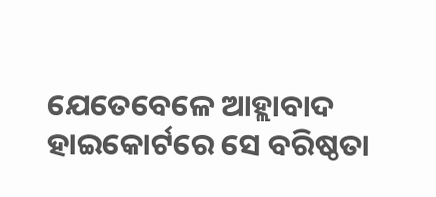ଯେତେବେଳେ ଆହ୍ଲାବାଦ ହାଇକୋର୍ଟରେ ସେ ବରିଷ୍ଠତା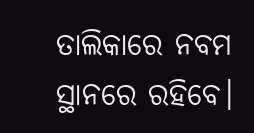ତାଲିକାରେ ନବମ ସ୍ଥାନରେ ରହିବେ।